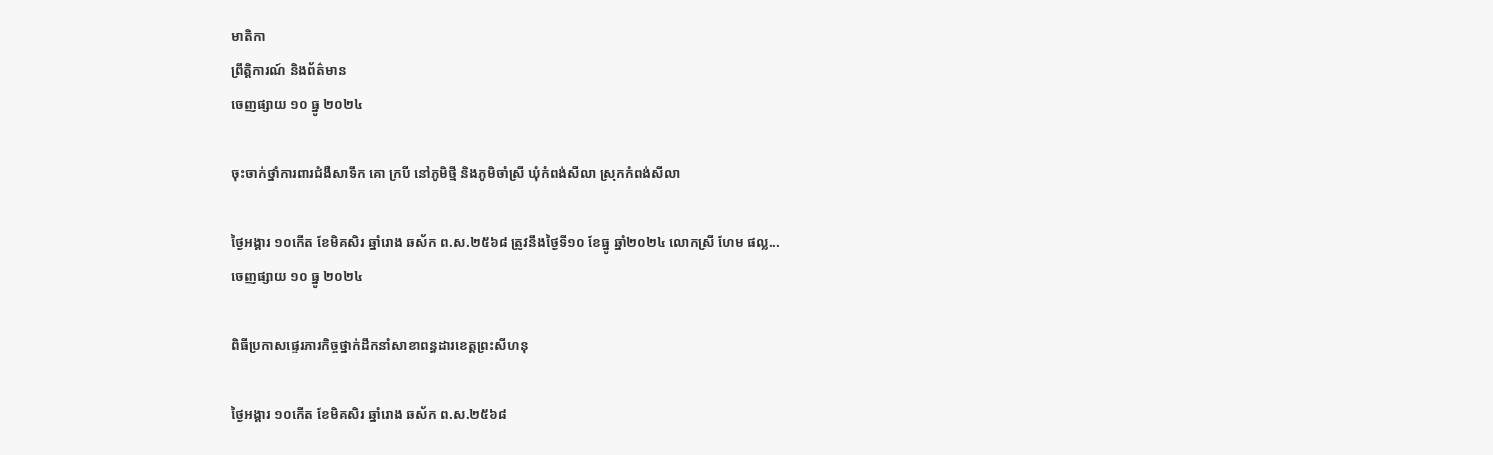មាតិកា
ព្រឹត្តិការណ៍ និងព័ត៌មាន
ចេញផ្សាយ ១០ ធ្នូ ២០២៤

ចុះចាក់ថ្នាំការពារជំងឺសាទឹក គោ ក្របី នៅភូមិថ្មី និងភូមិចាំស្រី ឃុំកំពង់សីលា ស្រុកកំពង់សីលា

ថ្ងៃអង្គារ ១០កើត ខែមិគសិរ ឆ្នាំរោង ឆស័ក ព.ស.២៥៦៨ ត្រូវនឹងថ្ងៃទី១០ ខែធ្នូ ឆ្នាំ២០២៤ លោកស្រី ហែម ផល្ល...
ចេញផ្សាយ ១០ ធ្នូ ២០២៤

ពិធីប្រកាសផ្ទេរភារកិច្ចថ្នាក់ដឹកនាំសាខាពន្ធដារខេត្តព្រះសីហនុ

ថ្ងៃអង្គារ ១០កើត ខែមិគសិរ ឆ្នាំរោង ឆស័ក ព.ស.២៥៦៨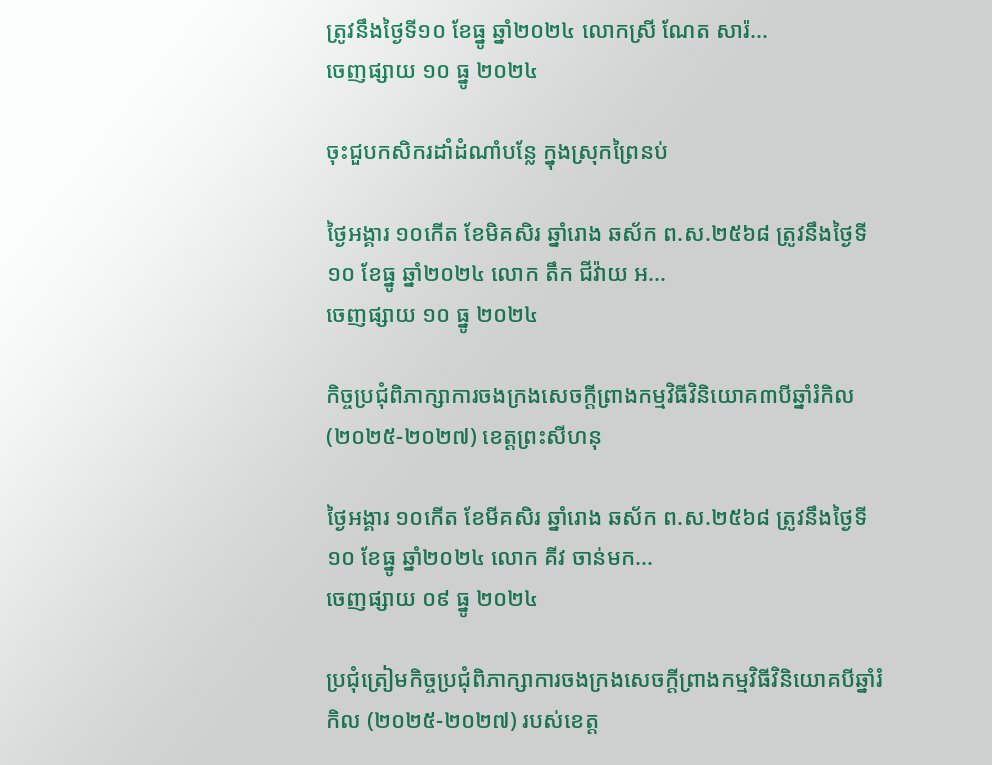ត្រូវនឹងថ្ងៃទី១០ ខែធ្នូ ឆ្នាំ២០២៤ លោកស្រី ណែត សារ៉...
ចេញផ្សាយ ១០ ធ្នូ ២០២៤

ចុះជួបកសិករដាំដំណាំបន្លែ ក្នុងស្រុកព្រៃនប់

ថ្ងៃអង្គារ ១០កើត ខែមិគសិរ ឆ្នាំរោង ឆស័ក ព.ស.២៥៦៨ ត្រូវនឹងថ្ងៃទី១០ ខែធ្នូ ឆ្នាំ២០២៤ លោក តឹក ជីវ៉ាយ អ...
ចេញផ្សាយ ១០ ធ្នូ ២០២៤

កិច្ចប្រជុំពិភាក្សាការចងក្រងសេចក្តីព្រាងកម្មវិធីវិនិយោគ៣បីឆ្នាំរំកិល (២០២៥-២០២៧) ខេត្តព្រះសីហនុ

ថ្ងៃអង្គារ ១០កើត ខែមីគសិរ ឆ្នាំរោង ឆស័ក ព.ស.២៥៦៨ ត្រូវនឹងថ្ងៃទី១០ ខែធ្នូ ឆ្នាំ២០២៤ លោក គីវ ចាន់មក...
ចេញផ្សាយ ០៩ ធ្នូ ២០២៤

ប្រជុំត្រៀមកិច្ចប្រជុំពិភាក្សាការចងក្រងសេចក្តីព្រាងកម្មវិធីវិនិយោគបីឆ្នាំរំកិល (២០២៥-២០២៧) របស់ខេត្ត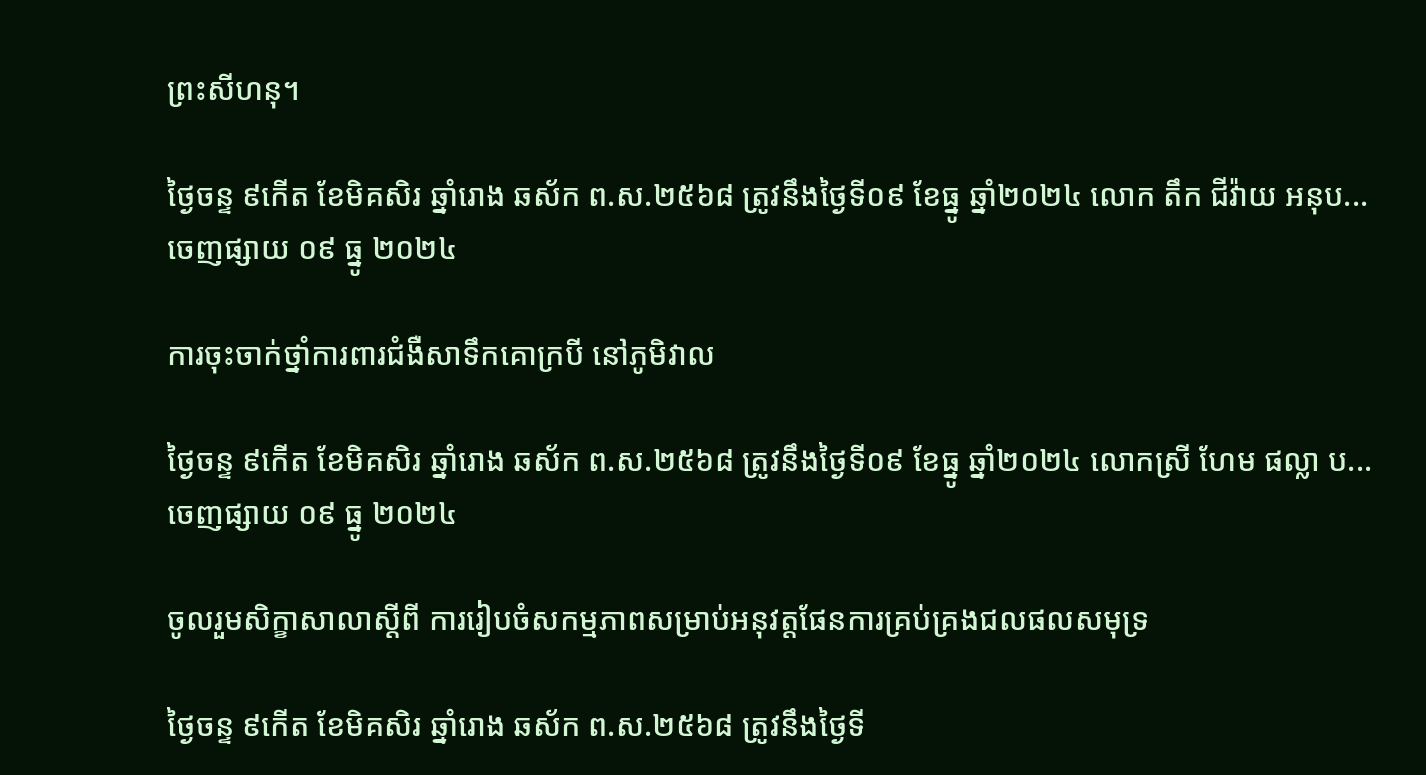ព្រះសីហនុ។

ថ្ងៃចន្ទ ៩កើត ខែមិគសិរ ឆ្នាំរោង ឆស័ក ព.ស.២៥៦៨ ត្រូវនឹងថ្ងៃទី០៩ ខែធ្នូ ឆ្នាំ២០២៤ លោក តឹក ជីវ៉ាយ អនុប...
ចេញផ្សាយ ០៩ ធ្នូ ២០២៤

ការចុះចាក់ថ្នាំការពារជំងឺសាទឹកគោក្របី នៅភូមិវាល

ថ្ងៃចន្ទ ៩កើត ខែមិគសិរ ឆ្នាំរោង ឆស័ក ព.ស.២៥៦៨ ត្រូវនឹងថ្ងៃទី០៩ ខែធ្នូ ឆ្នាំ២០២៤ លោកស្រី ហែម ផល្លា ប...
ចេញផ្សាយ ០៩ ធ្នូ ២០២៤

ចូលរួមសិក្ខាសាលាស្ដីពី ការរៀបចំសកម្មភាពសម្រាប់អនុវត្តផែនការគ្រប់គ្រងជលផលសមុទ្រ

ថ្ងៃចន្ទ ៩កើត ខែមិគសិរ ឆ្នាំរោង ឆស័ក ព.ស.២៥៦៨ ត្រូវនឹងថ្ងៃទី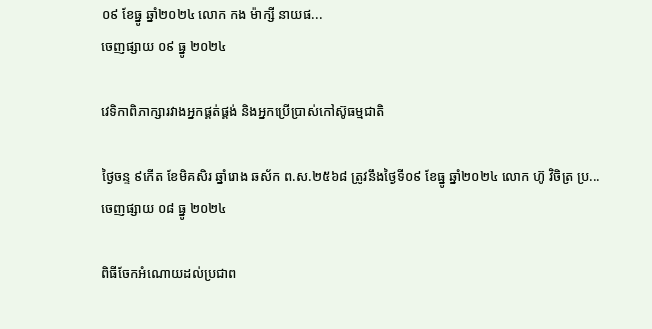០៩ ខែធ្នូ ឆ្នាំ២០២៤ លោក កង ម៉ាក្សី នាយផ...
ចេញផ្សាយ ០៩ ធ្នូ ២០២៤

វេទិកាពិភាក្សារវាងអ្នកផ្គត់ផ្គង់ និងអ្នកប្រើប្រាស់កៅស៊ូធម្មជាតិ

ថ្ងៃចន្ទ ៩កើត ខែមិគសិរ ឆ្នាំរោង ឆស័ក ព.ស.២៥៦៨ ត្រូវនឹងថ្ងៃទី០៩ ខែធ្នូ ឆ្នាំ២០២៤ លោក ហ៊ូ វិចិត្រ ប្រ...
ចេញផ្សាយ ០៨ ធ្នូ ២០២៤

ពិធីចែកអំណោយដល់ប្រជាព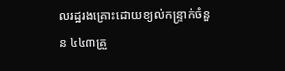លរដ្ឋរងគ្រោះដោយខ្យល់កន្ទ្រាក់ចំនួន ៤៤៣គ្រួ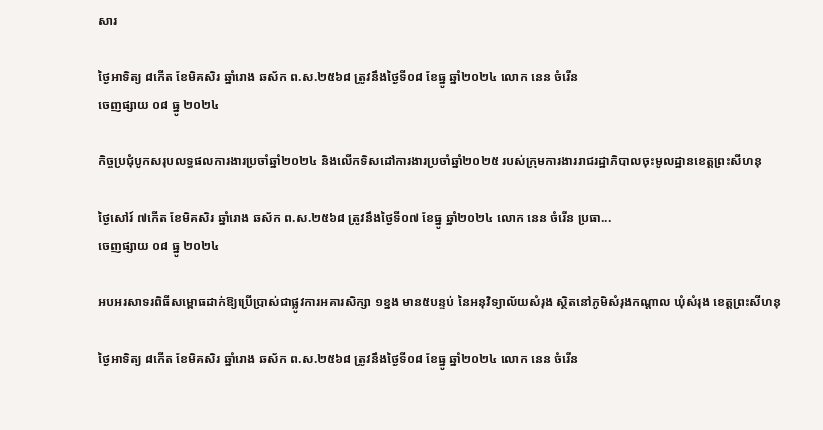សារ

ថ្ងៃអាទិត្យ ៨កើត ខែមិគសិរ ឆ្នាំរោង ឆស័ក ព.ស.២៥៦៨ ត្រូវនឹងថ្ងៃទី០៨ ខែធ្នូ ឆ្នាំ២០២៤ លោក នេន ចំរើន
ចេញផ្សាយ ០៨ ធ្នូ ២០២៤

កិច្ចប្រជុំបូកសរុបលទ្ធផលការងារប្រចាំឆ្នាំ២០២៤ និងលើកទិសដៅការងារប្រចាំឆ្នាំ២០២៥ របស់ក្រុមការងាររាជរដ្ឋាភិបាលចុះមូលដ្ឋានខេត្តព្រះសីហនុ

ថ្ងៃសៅរ៍ ៧កើត ខែមិគសិរ ឆ្នាំរោង ឆស័ក ព.ស.២៥៦៨ ត្រូវនឹងថ្ងៃទី០៧ ខែធ្នូ ឆ្នាំ២០២៤ លោក នេន ចំរើន ប្រធា...
ចេញផ្សាយ ០៨ ធ្នូ ២០២៤

អបអរសាទរពិធីសម្ពោធដាក់ឱ្យប្រើប្រាស់ជាផ្លូវការអគារសិក្សា ១ខ្នង មាន៥បន្ទប់ នៃអនុវិទ្យាល័យសំរុង ស្ថិតនៅភូមិសំរុងកណ្តាល ឃុំសំរុង ខេត្តព្រះសីហនុ

ថ្ងៃអាទិត្យ ៨កើត ខែមិគសិរ ឆ្នាំរោង ឆស័ក ព.ស.២៥៦៨ ត្រូវនឹងថ្ងៃទី០៨ ខែធ្នូ ឆ្នាំ២០២៤ លោក នេន ចំរើន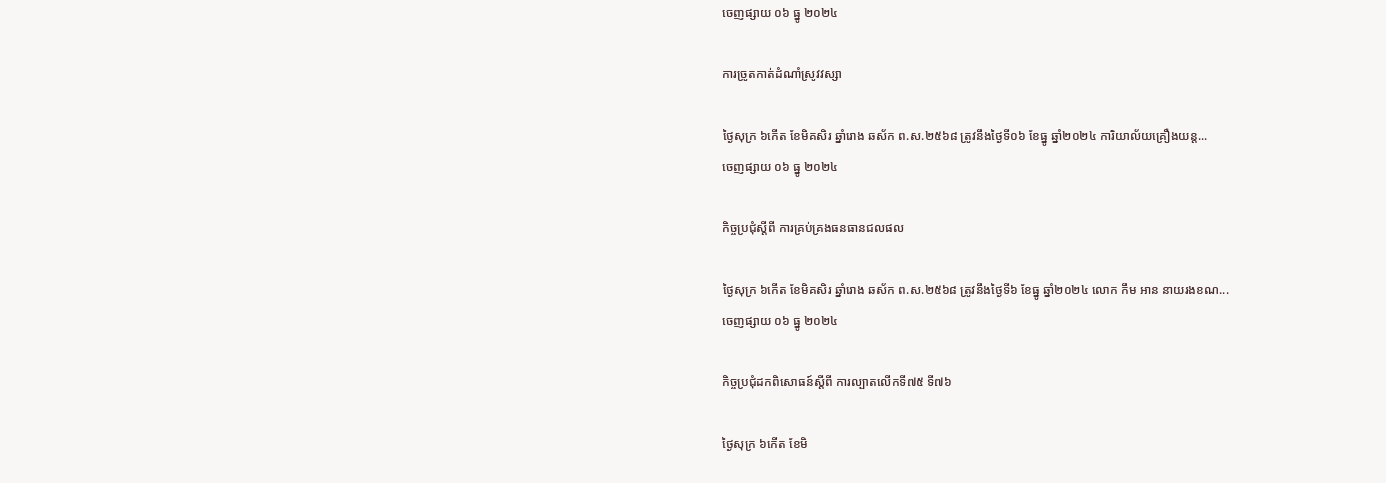ចេញផ្សាយ ០៦ ធ្នូ ២០២៤

ការច្រូតកាត់ដំណាំស្រូវវស្សា

ថ្ងៃសុក្រ ៦កើត ខែមិគសិរ ឆ្នាំរោង ឆស័ក ព.ស.២៥៦៨ ត្រូវនឹងថ្ងៃទី០៦ ខែធ្នូ ឆ្នាំ២០២៤ ការិយាល័យគ្រឿងយន្ត...
ចេញផ្សាយ ០៦ ធ្នូ ២០២៤

កិច្ចប្រជុំស្តីពី ការគ្រប់គ្រងធនធានជលផល

ថ្ងៃសុក្រ ៦កើត ខែមិគសិរ ឆ្នាំរោង ឆស័ក ព.ស.២៥៦៨ ត្រូវនឹងថ្ងៃទី៦ ខែធ្នូ ឆ្នាំ២០២៤ លោក កឹម អាន នាយរងខណ...
ចេញផ្សាយ ០៦ ធ្នូ ២០២៤

កិច្ចប្រជុំដកពិសោធន៍ស្ដីពី ការល្បាតលើកទី៧៥ ទី៧៦

ថ្ងៃសុក្រ ៦កើត ខែមិ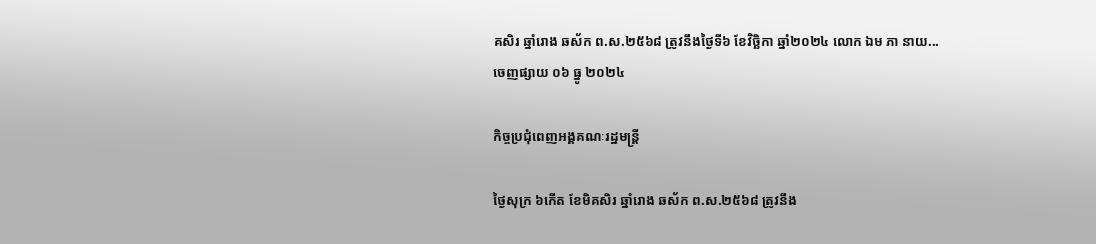គសិរ ឆ្នាំរោង ឆស័ក ព.ស.២៥៦៨ ត្រូវនឹងថ្ងៃទី៦ ខែវិច្ឆិកា ឆ្នាំ២០២៤ លោក ឯម ភា នាយ...
ចេញផ្សាយ ០៦ ធ្នូ ២០២៤

កិច្ចប្រជុំពេញអង្គគណៈរដ្ឋមន្ត្រី

ថ្ងៃសុក្រ ៦កើត ខែមិគសិរ ឆ្នាំរោង ឆស័ក ព.ស.២៥៦៨ ត្រូវនឹង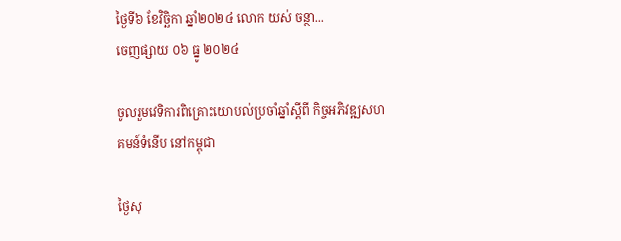ថ្ងៃទី៦ ខែវិច្ឆិកា ឆ្នាំ២០២៤ លោក យស់ ចន្ថា...
ចេញផ្សាយ ០៦ ធ្នូ ២០២៤

ចូលរួមវេទិការពិគ្រោះយោបល់ប្រចាំឆ្នាំស្តីពី កិច្ចអភិវឌ្ឍសហគមន៍ទំនើប នៅកម្ពុជា

ថ្ងៃសុ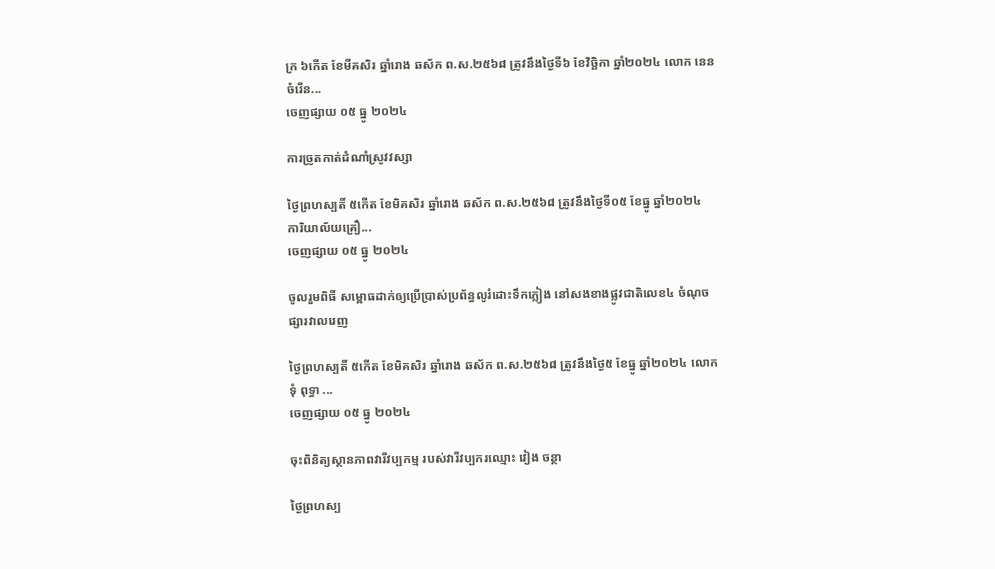ក្រ ៦កើត ខែមីគសិរ ឆ្នាំរោង ឆស័ក ព.ស.២៥៦៨ ត្រូវនឹងថ្ងៃទី៦ ខែវិច្ឆិកា ឆ្នាំ២០២៤ លោក នេន ចំរើន...
ចេញផ្សាយ ០៥ ធ្នូ ២០២៤

ការច្រូតកាត់ដំណាំស្រូវវស្សា

ថ្ងៃព្រហស្បតិ៍ ៥កើត ខែមិគសិរ ឆ្នាំរោង ឆស័ក ព.ស.២៥៦៨ ត្រូវនឹងថ្ងៃទី០៥ ខែធ្នូ ឆ្នាំ២០២៤ ការិយាល័យគ្រឿ...
ចេញផ្សាយ ០៥ ធ្នូ ២០២៤

ចូលរួមពិធី សម្ពោធដាក់ឲ្យប្រើប្រាស់ប្រព័ន្ធលូរំដោះទឹកភ្លៀង នៅសងខាងផ្លូវជាតិលេខ៤ ចំណុចផ្សារវាលរេញ

ថ្ងៃព្រហស្បតិ៍ ៥កើត ខែមិគសិរ ឆ្នាំរោង ឆស័ក ព.ស.២៥៦៨ ត្រូវនឹងថ្ងៃ៥ ខែធ្នូ ឆ្នាំ២០២៤ លោក ទុំ ពុទ្ធា ...
ចេញផ្សាយ ០៥ ធ្នូ ២០២៤

ចុះពិនិត្យស្ថានភាពវារីវប្បកម្ម របស់វារីវប្បករឈ្មោះ វៀង ចន្ថា

ថ្ងៃព្រហស្ប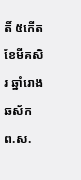តិ៍ ៥កើត ខែមីគសិរ ឆ្នាំរោង ឆស័ក ព.ស.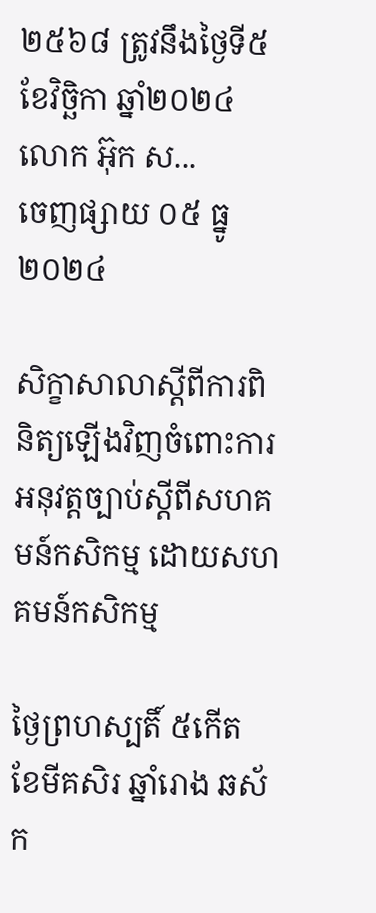២៥៦៨ ត្រូវនឹងថ្ងៃទី៥ ខែវិច្ឆិកា ឆ្នាំ២០២៤ លោក អ៊ុក ស...
ចេញផ្សាយ ០៥ ធ្នូ ២០២៤

សិក្ខាសាលាស្តីពីការពិនិត្យឡើងវិញចំពោះការអនុវត្តច្បាប់ស្តីពីសហគមន៍កសិកម្ម ដោយសហគមន៍កសិកម្ម

ថ្ងៃព្រហស្បតិ៍ ៥កើត ខែមីគសិរ ឆ្នាំរោង ឆស័ក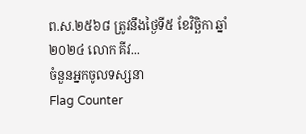ព.ស.២៥៦៨ ត្រូវនឹងថ្ងៃទី៥ ខែវិច្ឆិកា ឆ្នាំ២០២៤ លោក គីវ...
ចំនួនអ្នកចូលទស្សនា
Flag Counter